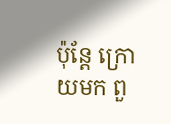ប៉ុន្តែ ក្រោយមក ពួ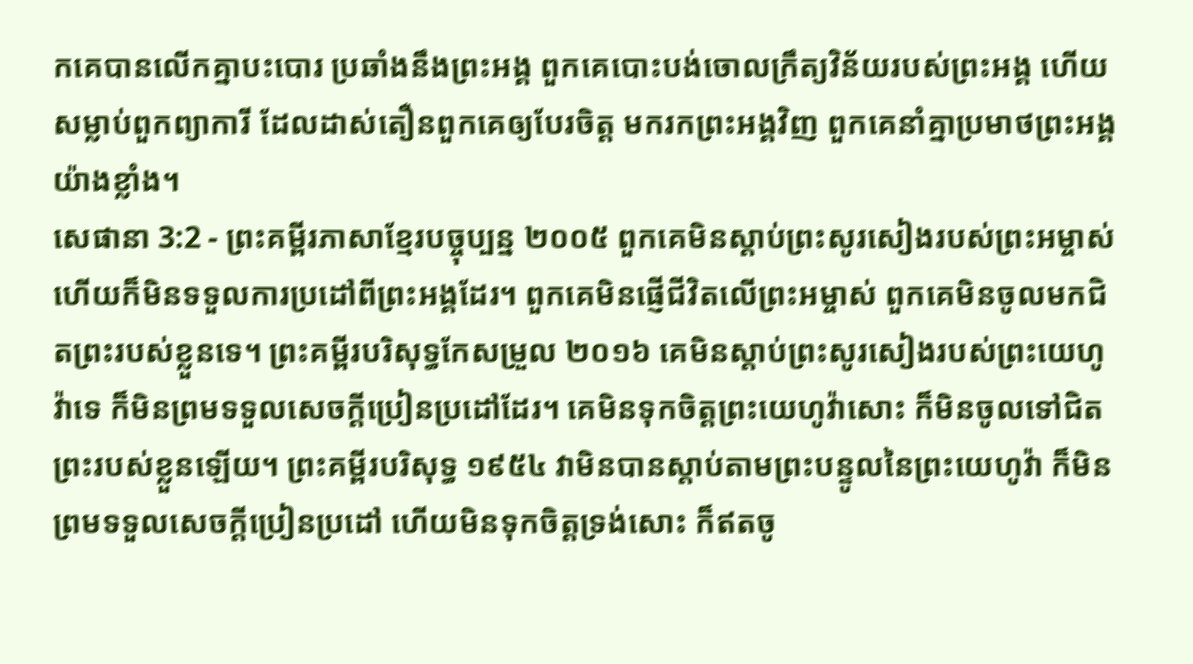កគេបានលើកគ្នាបះបោរ ប្រឆាំងនឹងព្រះអង្គ ពួកគេបោះបង់ចោលក្រឹត្យវិន័យរបស់ព្រះអង្គ ហើយសម្លាប់ពួកព្យាការី ដែលដាស់តឿនពួកគេឲ្យបែរចិត្ត មករកព្រះអង្គវិញ ពួកគេនាំគ្នាប្រមាថព្រះអង្គយ៉ាងខ្លាំង។
សេផានា 3:2 - ព្រះគម្ពីរភាសាខ្មែរបច្ចុប្បន្ន ២០០៥ ពួកគេមិនស្ដាប់ព្រះសូរសៀងរបស់ព្រះអម្ចាស់ ហើយក៏មិនទទួលការប្រដៅពីព្រះអង្គដែរ។ ពួកគេមិនផ្ញើជីវិតលើព្រះអម្ចាស់ ពួកគេមិនចូលមកជិតព្រះរបស់ខ្លួនទេ។ ព្រះគម្ពីរបរិសុទ្ធកែសម្រួល ២០១៦ គេមិនស្តាប់ព្រះសូរសៀងរបស់ព្រះយេហូវ៉ាទេ ក៏មិនព្រមទទួលសេចក្ដីប្រៀនប្រដៅដែរ។ គេមិនទុកចិត្តព្រះយេហូវ៉ាសោះ ក៏មិនចូលទៅជិតព្រះរបស់ខ្លួនឡើយ។ ព្រះគម្ពីរបរិសុទ្ធ ១៩៥៤ វាមិនបានស្តាប់តាមព្រះបន្ទូលនៃព្រះយេហូវ៉ា ក៏មិនព្រមទទួលសេចក្ដីប្រៀនប្រដៅ ហើយមិនទុកចិត្តទ្រង់សោះ ក៏ឥតចូ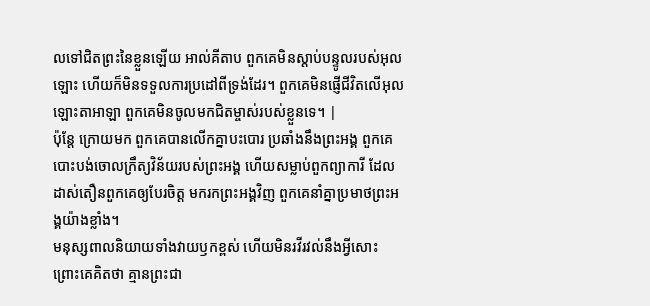លទៅជិតព្រះនៃខ្លួនឡើយ អាល់គីតាប ពួកគេមិនស្ដាប់បន្ទូលរបស់អុលឡោះ ហើយក៏មិនទទួលការប្រដៅពីទ្រង់ដែរ។ ពួកគេមិនផ្ញើជីវិតលើអុលឡោះតាអាឡា ពួកគេមិនចូលមកជិតម្ចាស់របស់ខ្លួនទេ។ |
ប៉ុន្តែ ក្រោយមក ពួកគេបានលើកគ្នាបះបោរ ប្រឆាំងនឹងព្រះអង្គ ពួកគេបោះបង់ចោលក្រឹត្យវិន័យរបស់ព្រះអង្គ ហើយសម្លាប់ពួកព្យាការី ដែលដាស់តឿនពួកគេឲ្យបែរចិត្ត មករកព្រះអង្គវិញ ពួកគេនាំគ្នាប្រមាថព្រះអង្គយ៉ាងខ្លាំង។
មនុស្សពាលនិយាយទាំងវាយឫកខ្ពស់ ហើយមិនរវីរវល់នឹងអ្វីសោះ ព្រោះគេគិតថា គ្មានព្រះជា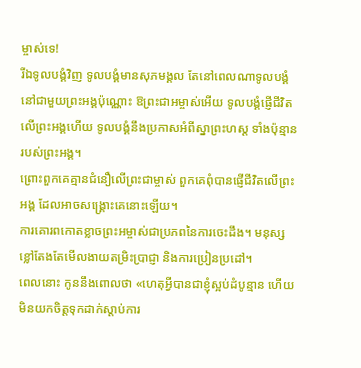ម្ចាស់ទេ!
រីឯទូលបង្គំវិញ ទូលបង្គំមានសុភមង្គល តែនៅពេលណាទូលបង្គំ នៅជាមួយព្រះអង្គប៉ុណ្ណោះ ឱព្រះជាអម្ចាស់អើយ ទូលបង្គំផ្ញើជីវិតលើព្រះអង្គហើយ ទូលបង្គំនឹងប្រកាសអំពីស្នាព្រះហស្ដ ទាំងប៉ុន្មានរបស់ព្រះអង្គ។
ព្រោះពួកគេគ្មានជំនឿលើព្រះជាម្ចាស់ ពួកគេពុំបានផ្ញើជីវិតលើព្រះអង្គ ដែលអាចសង្គ្រោះគេនោះឡើយ។
ការគោរពកោតខ្លាចព្រះអម្ចាស់ជាប្រភពនៃការចេះដឹង។ មនុស្សខ្លៅតែងតែមើលងាយតម្រិះប្រាជ្ញា និងការប្រៀនប្រដៅ។
ពេលនោះ កូននឹងពោលថា «ហេតុអ្វីបានជាខ្ញុំស្អប់ដំបូន្មាន ហើយមិនយកចិត្តទុកដាក់ស្ដាប់ការ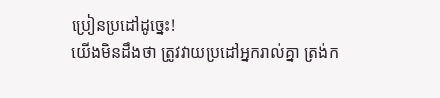ប្រៀនប្រដៅដូច្នេះ!
យើងមិនដឹងថា ត្រូវវាយប្រដៅអ្នករាល់គ្នា ត្រង់ក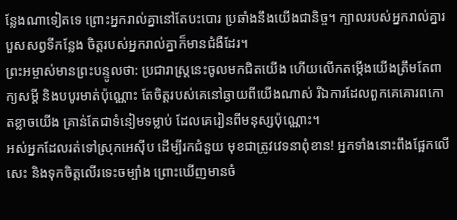ន្លែងណាទៀតទេ ព្រោះអ្នករាល់គ្នានៅតែបះបោរ ប្រឆាំងនឹងយើងជានិច្ច។ ក្បាលរបស់អ្នករាល់គ្នារបួសសព្វទីកន្លែង ចិត្តរបស់អ្នករាល់គ្នាក៏មានជំងឺដែរ។
ព្រះអម្ចាស់មានព្រះបន្ទូលថា: ប្រជារាស្ត្រនេះចូលមកជិតយើង ហើយលើកតម្កើងយើងត្រឹមតែពាក្យសម្ដី និងបបូរមាត់ប៉ុណ្ណោះ តែចិត្តរបស់គេនៅឆ្ងាយពីយើងណាស់ រីឯការដែលពួកគេគោរពកោតខ្លាចយើង គ្រាន់តែជាទំនៀមទម្លាប់ ដែលគេរៀនពីមនុស្សប៉ុណ្ណោះ។
អស់អ្នកដែលរត់ទៅស្រុកអេស៊ីប ដើម្បីរកជំនួយ មុខជាត្រូវវេទនាពុំខាន! អ្នកទាំងនោះពឹងផ្អែកលើសេះ និងទុកចិត្តលើរទេះចម្បាំង ព្រោះឃើញមានចំ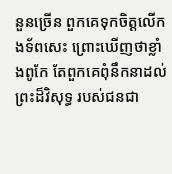នួនច្រើន ពួកគេទុកចិត្តលើកងទ័ពសេះ ព្រោះឃើញថាខ្លាំងពូកែ តែពួកគេពុំនឹកនាដល់ព្រះដ៏វិសុទ្ធ របស់ជនជា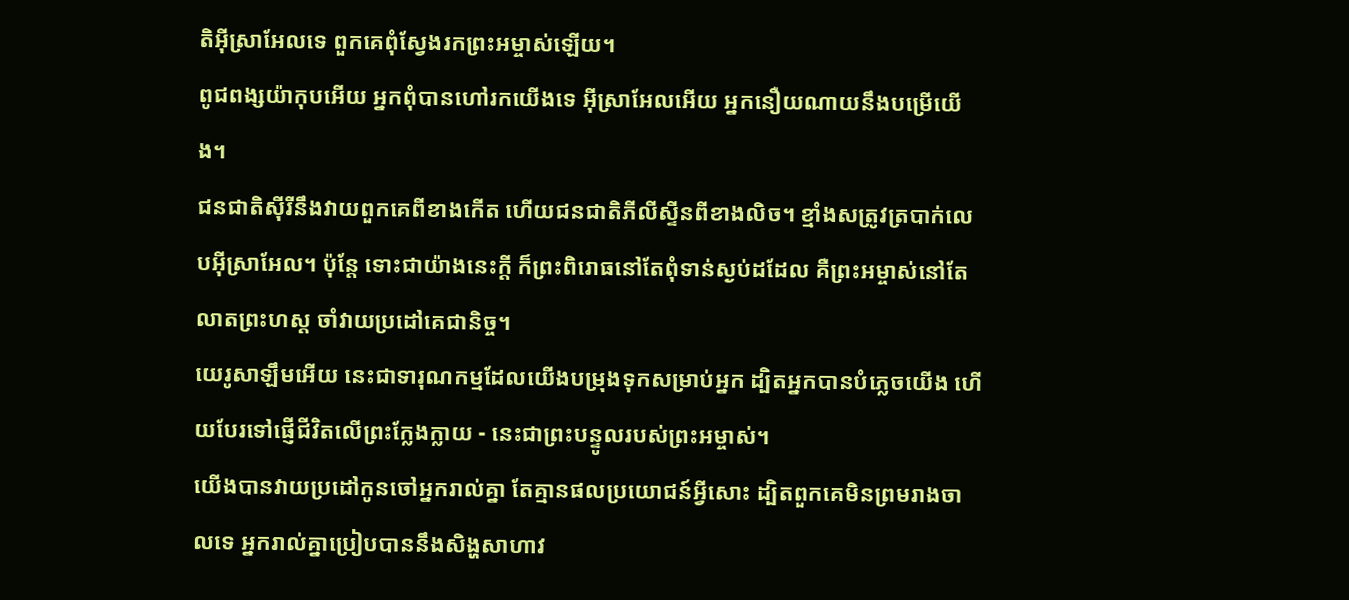តិអ៊ីស្រាអែលទេ ពួកគេពុំស្វែងរកព្រះអម្ចាស់ឡើយ។
ពូជពង្សយ៉ាកុបអើយ អ្នកពុំបានហៅរកយើងទេ អ៊ីស្រាអែលអើយ អ្នកនឿយណាយនឹងបម្រើយើង។
ជនជាតិស៊ីរីនឹងវាយពួកគេពីខាងកើត ហើយជនជាតិភីលីស្ទីនពីខាងលិច។ ខ្មាំងសត្រូវត្របាក់លេបអ៊ីស្រាអែល។ ប៉ុន្តែ ទោះជាយ៉ាងនេះក្ដី ក៏ព្រះពិរោធនៅតែពុំទាន់ស្ងប់ដដែល គឺព្រះអម្ចាស់នៅតែលាតព្រះហស្ដ ចាំវាយប្រដៅគេជានិច្ច។
យេរូសាឡឹមអើយ នេះជាទារុណកម្មដែលយើងបម្រុងទុកសម្រាប់អ្នក ដ្បិតអ្នកបានបំភ្លេចយើង ហើយបែរទៅផ្ញើជីវិតលើព្រះក្លែងក្លាយ - នេះជាព្រះបន្ទូលរបស់ព្រះអម្ចាស់។
យើងបានវាយប្រដៅកូនចៅអ្នករាល់គ្នា តែគ្មានផលប្រយោជន៍អ្វីសោះ ដ្បិតពួកគេមិនព្រមរាងចាលទេ អ្នករាល់គ្នាប្រៀបបាននឹងសិង្ហសាហាវ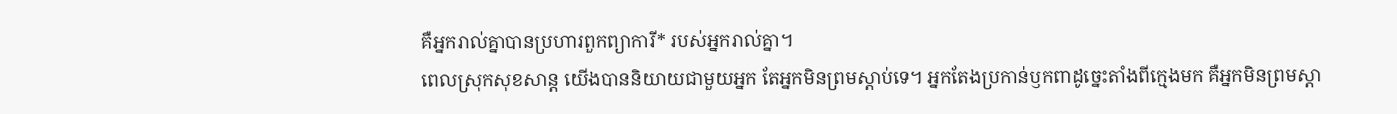គឺអ្នករាល់គ្នាបានប្រហារពួកព្យាការី* របស់អ្នករាល់គ្នា។
ពេលស្រុកសុខសាន្ត យើងបាននិយាយជាមួយអ្នក តែអ្នកមិនព្រមស្ដាប់ទេ។ អ្នកតែងប្រកាន់ឫកពាដូច្នេះតាំងពីក្មេងមក គឺអ្នកមិនព្រមស្ដា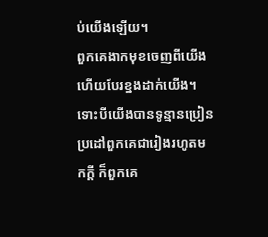ប់យើងឡើយ។
ពួកគេងាកមុខចេញពីយើង ហើយបែរខ្នងដាក់យើង។ ទោះបីយើងបានទូន្មានប្រៀនប្រដៅពួកគេជារៀងរហូតមកក្ដី ក៏ពួកគេ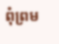ពុំព្រម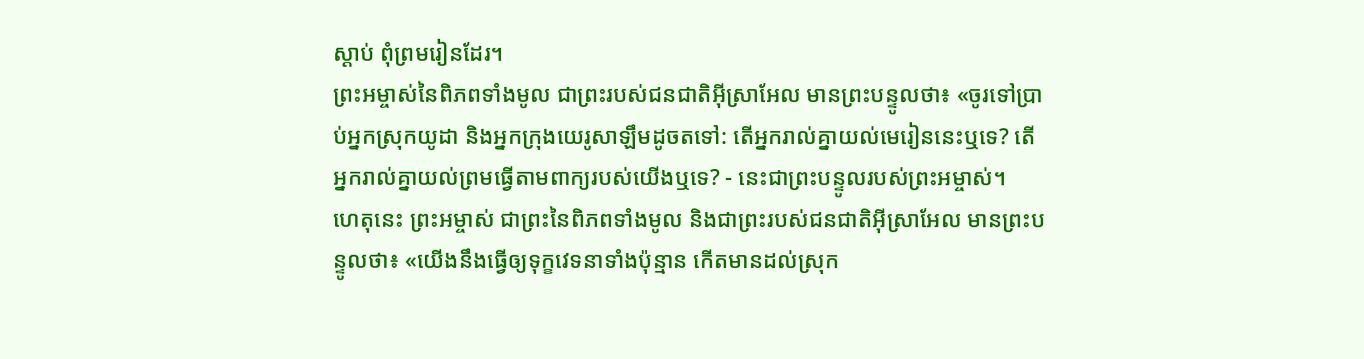ស្ដាប់ ពុំព្រមរៀនដែរ។
ព្រះអម្ចាស់នៃពិភពទាំងមូល ជាព្រះរបស់ជនជាតិអ៊ីស្រាអែល មានព្រះបន្ទូលថា៖ «ចូរទៅប្រាប់អ្នកស្រុកយូដា និងអ្នកក្រុងយេរូសាឡឹមដូចតទៅ: តើអ្នករាល់គ្នាយល់មេរៀននេះឬទេ? តើអ្នករាល់គ្នាយល់ព្រមធ្វើតាមពាក្យរបស់យើងឬទេ? - នេះជាព្រះបន្ទូលរបស់ព្រះអម្ចាស់។
ហេតុនេះ ព្រះអម្ចាស់ ជាព្រះនៃពិភពទាំងមូល និងជាព្រះរបស់ជនជាតិអ៊ីស្រាអែល មានព្រះបន្ទូលថា៖ «យើងនឹងធ្វើឲ្យទុក្ខវេទនាទាំងប៉ុន្មាន កើតមានដល់ស្រុក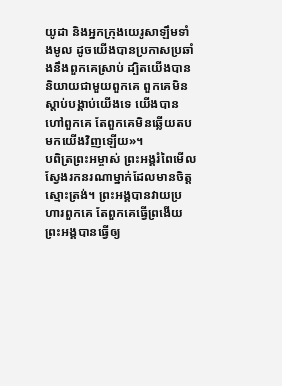យូដា និងអ្នកក្រុងយេរូសាឡឹមទាំងមូល ដូចយើងបានប្រកាសប្រឆាំងនឹងពួកគេស្រាប់ ដ្បិតយើងបាននិយាយជាមួយពួកគេ ពួកគេមិនស្ដាប់បង្គាប់យើងទេ យើងបានហៅពួកគេ តែពួកគេមិនឆ្លើយតបមកយើងវិញឡើយ»។
បពិត្រព្រះអម្ចាស់ ព្រះអង្គរំពៃមើល ស្វែងរកនរណាម្នាក់ដែលមានចិត្តស្មោះត្រង់។ ព្រះអង្គបានវាយប្រហារពួកគេ តែពួកគេធ្វើព្រងើយ ព្រះអង្គបានធ្វើឲ្យ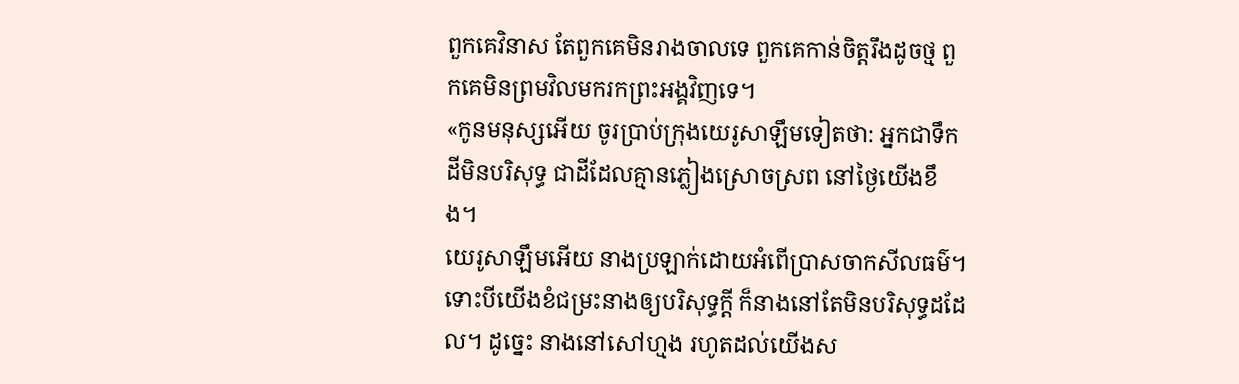ពួកគេវិនាស តែពួកគេមិនរាងចាលទេ ពួកគេកាន់ចិត្តរឹងដូចថ្ម ពួកគេមិនព្រមវិលមករកព្រះអង្គវិញទេ។
«កូនមនុស្សអើយ ចូរប្រាប់ក្រុងយេរូសាឡឹមទៀតថា: អ្នកជាទឹកដីមិនបរិសុទ្ធ ជាដីដែលគ្មានភ្លៀងស្រោចស្រព នៅថ្ងៃយើងខឹង។
យេរូសាឡឹមអើយ នាងប្រឡាក់ដោយអំពើប្រាសចាកសីលធម៌។ ទោះបីយើងខំជម្រះនាងឲ្យបរិសុទ្ធក្ដី ក៏នាងនៅតែមិនបរិសុទ្ធដដែល។ ដូច្នេះ នាងនៅសៅហ្មង រហូតដល់យើងស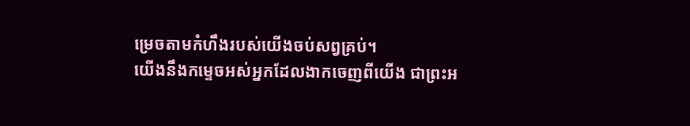ម្រេចតាមកំហឹងរបស់យើងចប់សព្វគ្រប់។
យើងនឹងកម្ទេចអស់អ្នកដែលងាកចេញពីយើង ជាព្រះអ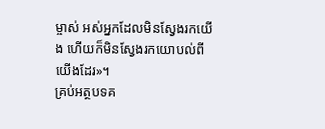ម្ចាស់ អស់អ្នកដែលមិនស្វែងរកយើង ហើយក៏មិនស្វែងរកយោបល់ពីយើងដែរ»។
គ្រប់អត្ថបទគ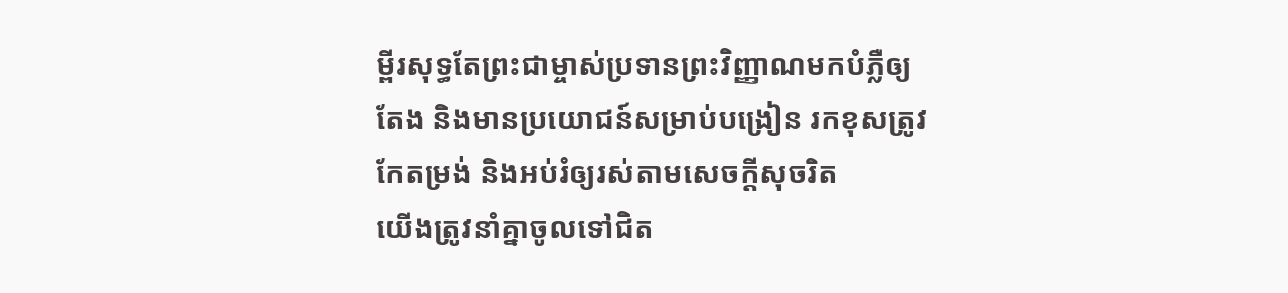ម្ពីរសុទ្ធតែព្រះជាម្ចាស់ប្រទានព្រះវិញ្ញាណមកបំភ្លឺឲ្យតែង និងមានប្រយោជន៍សម្រាប់បង្រៀន រកខុសត្រូវ កែតម្រង់ និងអប់រំឲ្យរស់តាមសេចក្ដីសុចរិត
យើងត្រូវនាំគ្នាចូលទៅជិត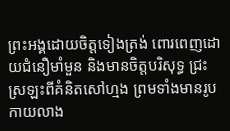ព្រះអង្គដោយចិត្តទៀងត្រង់ ពោរពេញដោយជំនឿមាំមួន និងមានចិត្តបរិសុទ្ធ ជ្រះស្រឡះពីគំនិតសៅហ្មង ព្រមទាំងមានរូបកាយលាង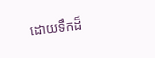ដោយទឹកដ៏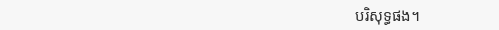បរិសុទ្ធផង។